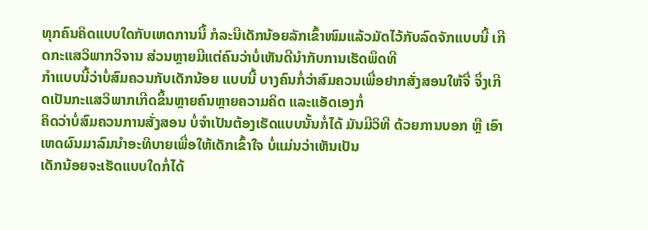ທຸກຄົນຄິດແບບໃດກັບເຫດການນີ້ ກໍລະນີເດັກນ້ອຍລັກເຂົ້າໜົມແລ້ວມັດໄວ້ກັບລົດຈັກແບບນີ້ ເກີດກະແສວິພາກວິຈານ ສ່ວນຫຼາຍມີແຕ່ຄົນວ່າບໍ່ເຫັນດີນຳກັບການເຮັດພຶດທີ
ກຳແບບນີ້ວ່າບໍ່ສົມຄວນກັບເດັກນ້ອຍ ແບບນີ້ ບາງຄົນກໍ່ວ່າສົມຄວນເພື່ອຢາກສັ່ງສອນໃຫ້ຈື່ ຈຶ່ງເກີດເປັນກະແສວິພາກເກີດຂຶ້ນຫຼາຍຄົນຫຼາຍຄວາມຄິດ ແລະແອັດເອງກໍ່
ຄິດວ່າບໍ່ສົມຄວນການສັ່ງສອນ ບໍ່ຈຳເປັນຕ້ອງເຮັດແບບນັ້ນກໍ່ໄດ້ ມັນມີວິທີ ດ້ວຍການບອກ ຫຼື ເອົາເຫດຜົນມາລົມນຳອະທິບາຍເພື່ອໃຫ້ເດັກເຂົ້າໃຈ ບໍ່ແມ່ນວ່າເຫັນເປັນ
ເດັກນ້ອຍຈະເຮັດແບບໃດກໍ່ໄດ້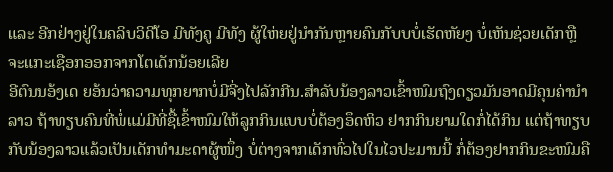ແລະ ອີກຢ່າງຢູ່ໃນຄລິບວິດີໂອ ມີທັງຄູ ມີທັງ ຜູ້ໃຫ່ຍຢູ່ນຳກັນຫຼາຍຄົນກັບບບໍ່ເຮັດຫັຍງ ບໍ່ເຫັນຊ່ວຍເດັກຫຼື ຈະແກະເຊືອກອອກຈາກໂຕເດັກນ້ອຍເລີຍ
ອີຕົນນອ້ງເດ ຍອ້ນວ່າຄວາມທຸກຍາກບໍ່ມີຈີ່ງໄປລັກກີນ.ສຳລັບນ້ອງລາວເຂົ້າໜົມຖົງດຽວມັນອາດມີຄຸນຄ່ານຳລາວ ຖ້າທຽບຄົນທີ່ພໍ່ແມ່ມີທີ່ຊື້ເຂົ້າໜົມໃຫ້ລູກກິນແບບບໍ່ຕ້ອງອຶດຫິວ ຢາກກິນຍາມໃດກໍ່ໄດ້ກິນ ແຕ່ຖ້າທຽບກັບນ້ອງລາວແລ້ວເປັນເດັກທຳມະດາຜູ້ໜຶ່ງ ບໍ່ຕ່າງຈາກເດັກທົ່ວໄປໃນໄວປະມານນີ້ ກໍ່ຕ້ອງຢາກກິນຂະໜົມຄື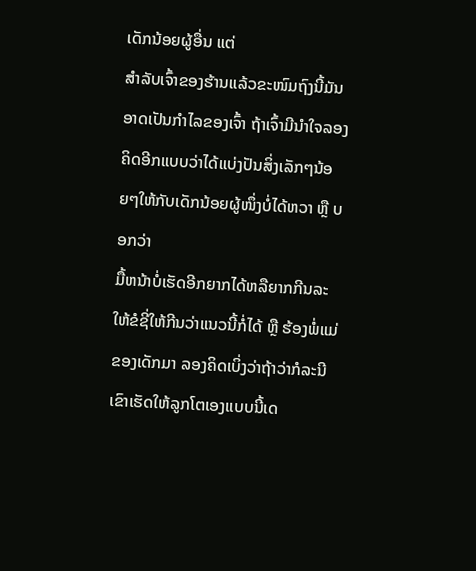ເດັກນ້ອຍຜູ້ອື່ນ ແຕ່
ສຳລັບເຈົ້າຂອງຮ້ານແລ້ວຂະໜົມຖົງນີ້ມັນອາດເປັນກຳໄລຂອງເຈົ້າ ຖ້າເຈົ້າມີນຳໃຈລອງຄິດອີກແບບວ່າໄດ້ແບ່ງປັນສິ່ງເລັກໆນ້ອຍໆໃຫ້ກັບເດັກນ້ອຍຜູ້ໜຶ່ງບໍ່ໄດ້ຫວາ ຫຼື ບອກວ່າ
ມື້ຫນ້າບໍ່ເຮັດອີກຍາກໄດ້ຫລືຍາກກີນລະໃຫ້ຂໍຊີ່ໃຫ້ກີນວ່າແນວນີ້ກໍ່ໄດ້ ຫຼື ຮ້ອງພໍ່ແມ່ຂອງເດັກມາ ລອງຄິດເບິ່ງວ່າຖ້າວ່າກໍລະນີເຂົາເຮັດໃຫ້ລູກໂຕເອງແບບນີ້ເດ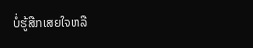ບໍ່ຮູ້ສືກເສຍໃຈຫລື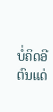ບໍ່ຄິດອີຕົນແດ່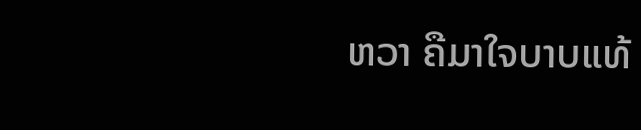ຫວາ ຄືມາໃຈບາບແທ້